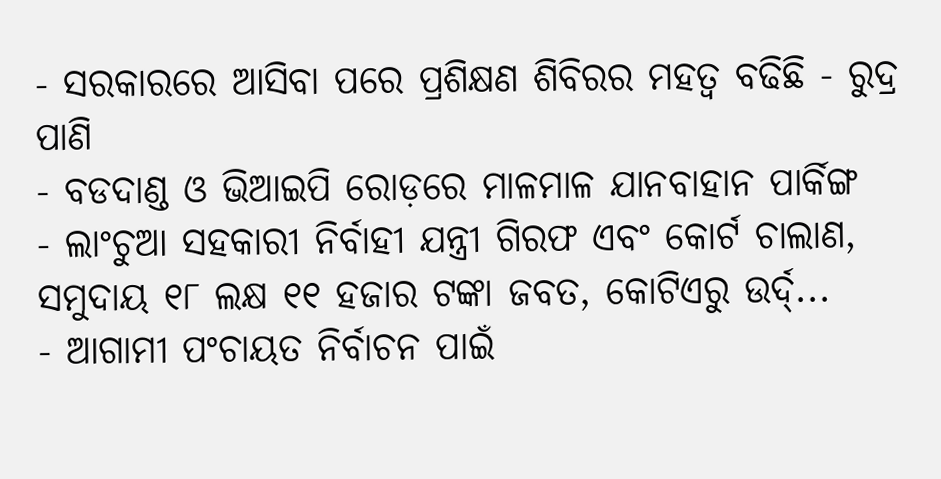- ସରକାରରେ ଆସିବା ପରେ ପ୍ରଶିକ୍ଷଣ ଶିବିରର ମହତ୍ୱ ବଢିଛି - ରୁଦ୍ର ପାଣି
- ବଡଦାଣ୍ଡ ଓ ଭିଆଇପି ରୋଡ଼ରେ ମାଳମାଳ ଯାନବାହାନ ପାର୍କିଙ୍ଗ
- ଲାଂଚୁଆ ସହକାରୀ ନିର୍ବାହୀ ଯନ୍ତ୍ରୀ ଗିରଫ ଏବଂ କୋର୍ଟ ଚାଲାଣ, ସମୁଦାୟ ୧୮ ଲକ୍ଷ ୧୧ ହଜାର ଟଙ୍କା ଜବତ, କୋଟିଏରୁ ଉର୍ଦ୍...
- ଆଗାମୀ ପଂଚାୟତ ନିର୍ବାଚନ ପାଇଁ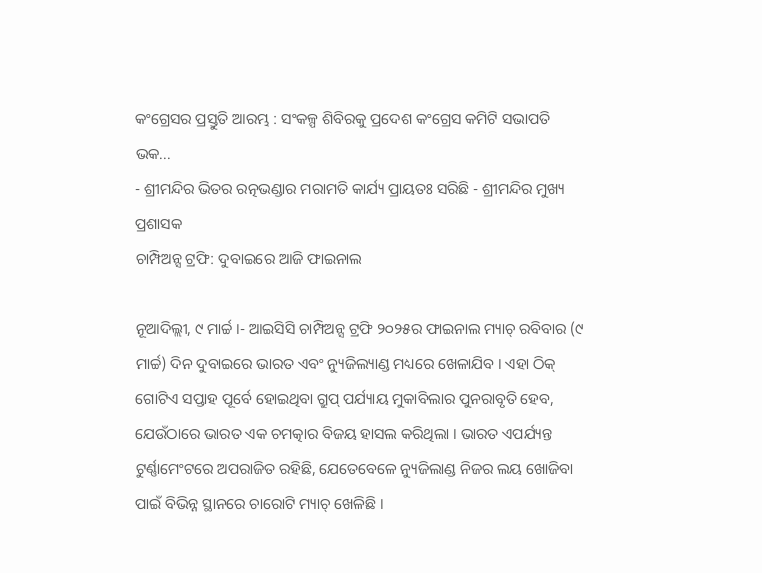କଂଗ୍ରେସର ପ୍ରସ୍ତୁତି ଆରମ୍ଭ : ସଂକଳ୍ପ ଶିବିରକୁ ପ୍ରଦେଶ କଂଗ୍ରେସ କମିଟି ସଭାପତି ଭକ...
- ଶ୍ରୀମନ୍ଦିର ଭିତର ରତ୍ନଭଣ୍ଡାର ମରାମତି କାର୍ଯ୍ୟ ପ୍ରାୟତଃ ସରିଛି - ଶ୍ରୀମନ୍ଦିର ମୁଖ୍ୟ ପ୍ରଶାସକ
ଚାମ୍ପିଅନ୍ସ ଟ୍ରଫି: ଦୁବାଇରେ ଆଜି ଫାଇନାଲ

ନୂଆଦିଲ୍ଲୀ, ୯ ମାର୍ଚ୍ଚ ।- ଆଇସିସି ଚାମ୍ପିଅନ୍ସ ଟ୍ରଫି ୨୦୨୫ର ଫାଇନାଲ ମ୍ୟାଚ୍ ରବିବାର (୯ ମାର୍ଚ୍ଚ) ଦିନ ଦୁବାଇରେ ଭାରତ ଏବଂ ନ୍ୟୁଜିଲ୍ୟାଣ୍ଡ ମଧ୍ୟରେ ଖେଳାଯିବ । ଏହା ଠିକ୍ ଗୋଟିଏ ସପ୍ତାହ ପୂର୍ବେ ହୋଇଥିବା ଗ୍ରୁପ୍ ପର୍ଯ୍ୟାୟ ମୁକାବିଲାର ପୁନରାବୃତି ହେବ, ଯେଉଁଠାରେ ଭାରତ ଏକ ଚମତ୍କାର ବିଜୟ ହାସଲ କରିଥିଲା । ଭାରତ ଏପର୍ଯ୍ୟନ୍ତ ଟୁର୍ଣ୍ଣାମେଂଟରେ ଅପରାଜିତ ରହିଛି, ଯେତେବେଳେ ନ୍ୟୁଜିଲାଣ୍ଡ ନିଜର ଲୟ ଖୋଜିବା ପାଇଁ ବିଭିନ୍ନ ସ୍ଥାନରେ ଚାରୋଟି ମ୍ୟାଚ୍ ଖେଳିଛି ।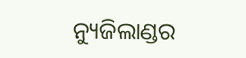ନ୍ୟୁଜିଲାଣ୍ଡର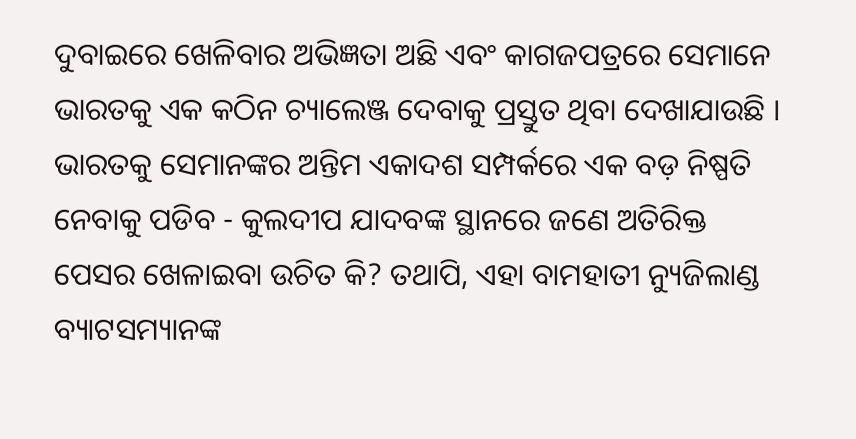ଦୁବାଇରେ ଖେଳିବାର ଅଭିଜ୍ଞତା ଅଛି ଏବଂ କାଗଜପତ୍ରରେ ସେମାନେ ଭାରତକୁ ଏକ କଠିନ ଚ୍ୟାଲେଞ୍ଜ ଦେବାକୁ ପ୍ରସ୍ତୁତ ଥିବା ଦେଖାଯାଉଛି ।
ଭାରତକୁ ସେମାନଙ୍କର ଅନ୍ତିମ ଏକାଦଶ ସମ୍ପର୍କରେ ଏକ ବଡ଼ ନିଷ୍ପତି ନେବାକୁ ପଡିବ - କୁଲଦୀପ ଯାଦବଙ୍କ ସ୍ଥାନରେ ଜଣେ ଅତିରିକ୍ତ ପେସର ଖେଳାଇବା ଉଚିତ କି? ତଥାପି, ଏହା ବାମହାତୀ ନ୍ୟୁଜିଲାଣ୍ଡ ବ୍ୟାଟସମ୍ୟାନଙ୍କ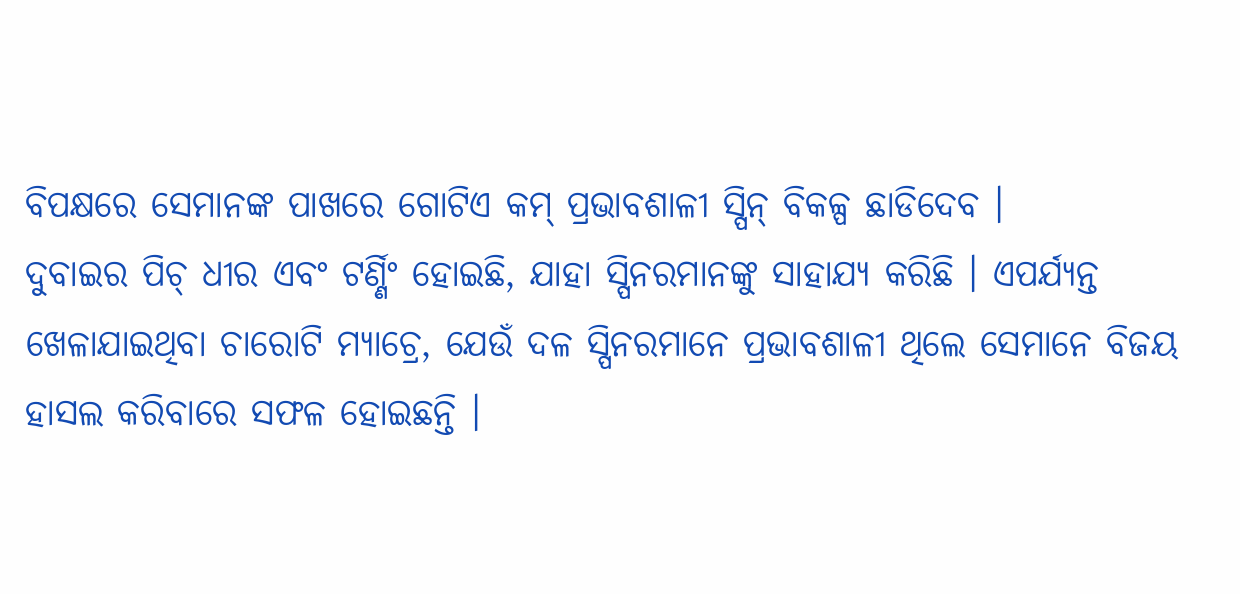ବିପକ୍ଷରେ ସେମାନଙ୍କ ପାଖରେ ଗୋଟିଏ କମ୍ ପ୍ରଭାବଶାଳୀ ସ୍ପିନ୍ ବିକଳ୍ପ ଛାଡିଦେବ ।
ଦୁବାଇର ପିଚ୍ ଧୀର ଏବଂ ଟର୍ଣ୍ଣିଂ ହୋଇଛି, ଯାହା ସ୍ପିନରମାନଙ୍କୁ ସାହାଯ୍ୟ କରିଛି । ଏପର୍ଯ୍ୟନ୍ତ ଖେଳାଯାଇଥିବା ଚାରୋଟି ମ୍ୟାଚ୍ରେ, ଯେଉଁ ଦଳ ସ୍ପିନରମାନେ ପ୍ରଭାବଶାଳୀ ଥିଲେ ସେମାନେ ବିଜୟ ହାସଲ କରିବାରେ ସଫଳ ହୋଇଛନ୍ତି ।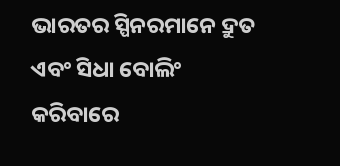ଭାରତର ସ୍ପିନରମାନେ ଦ୍ରୁତ ଏବଂ ସିଧା ବୋଲିଂ କରିବାରେ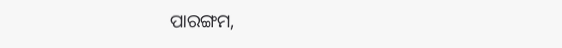ପାରଙ୍ଗମ,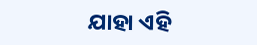ଯାହା ଏହି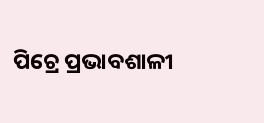ପିଚ୍ରେ ପ୍ରଭାବଶାଳୀ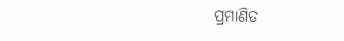ପ୍ରମାଣିତ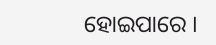ହୋଇପାରେ ।